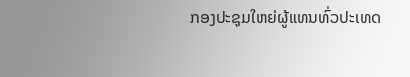ກອງປະຊຸມໃຫຍ່ຜູ້ແທນທົ່ວປະເທດ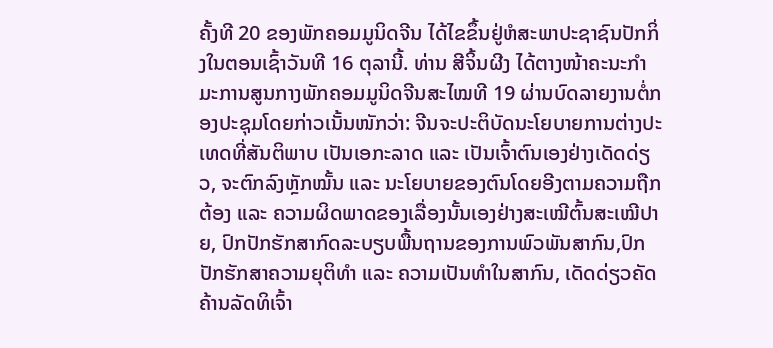ຄັ້ງທີ 20 ຂອງພັກຄອມມູນິດຈີນ ໄດ້ໄຂຂຶ້ນຢູ່ຫໍສະພາປະຊາຊົນປັກກິ່ງໃນຕອນເຊົ້າວັນທີ 16 ຕຸລານີ້. ທ່ານ ສີຈິ້ນຜີງ ໄດ້ຕາງໜ້າຄະນະກຳມະການສູນກາງພັກຄອມມູນິດຈີນສະໄໝທີ 19 ຜ່ານບົດລາຍງານຕໍ່ກອງປະຊຸມໂດຍກ່າວເນັ້ນໜັກວ່າ: ຈີນຈະປະຕິບັດນະໂຍບາຍການຕ່າງປະເທດທີ່ສັນຕິພາບ ເປັນເອກະລາດ ແລະ ເປັນເຈົ້າຕົນເອງຢ່າງເດັດດ່ຽວ, ຈະຕົກລົງຫຼັກໝັ້ນ ແລະ ນະໂຍບາຍຂອງຕົນໂດຍອີງຕາມຄວາມຖືກຕ້ອງ ແລະ ຄວາມຜິດພາດຂອງເລື່ອງນັ້ນເອງຢ່າງສະເໝີຕົ້ນສະເໝີປາຍ, ປົກປັກຮັກສາກົດລະບຽບພື້ນຖານຂອງການພົວພັນສາກົນ,ປົກປັກຮັກສາຄວາມຍຸຕິທຳ ແລະ ຄວາມເປັນທຳໃນສາກົນ, ເດັດດ່ຽວຄັດຄ້ານລັດທິເຈົ້າ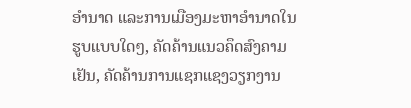ອຳນາດ ແລະການເມືອງມະຫາອຳນາດໃນຮູບແບບໃດໆ, ຄັດຄ້ານແນວຄຶດສົງຄາມເຢັນ, ຄັດຄ້ານການແຊກແຊງວຽກງານ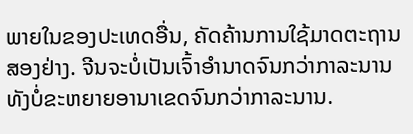ພາຍໃນຂອງປະເທດອື່ນ, ຄັດຄ້ານການໃຊ້ມາດຕະຖານສອງຢ່າງ. ຈີນຈະບໍ່ເປັນເຈົ້າອຳນາດຈົນກວ່າກາລະນານ ທັງບໍ່ຂະຫຍາຍອານາເຂດຈົນກວ່າກາລະນານ.